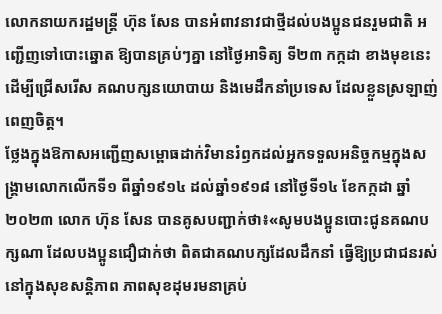លោកនាយករដ្ឋមន្ដ្រី ហ៊ុន សែន បានអំពាវនាវជាថ្មីដល់បងប្អូនជនរួមជាតិ អញ្ជើញទៅបោះឆ្នោត ឱ្យបានគ្រប់ៗគ្នា នៅថ្ងៃអាទិត្យ ទី២៣ កក្កដា ខាងមុខនេះ ដើម្បីជ្រើសរើស គណបក្សនយោបាយ និងមេដឹកនាំប្រទេស ដែលខ្លួនស្រឡាញ់ពេញចិត្ត។
ថ្លែងក្នុងឱកាសអញ្ជើញសម្ពោធដាក់វិមានរំឭកដល់អ្នកទទួលអនិច្ចកម្មក្នុងសង្គ្រាមលោកលើកទី១ ពីឆ្នាំ១៩១៤ ដល់ឆ្នាំ១៩១៨ នៅថ្ងៃទី១៤ ខែកក្កដា ឆ្នាំ២០២៣ លោក ហ៊ុន សែន បានគូសបញ្ជាក់ថា៖«សូមបងប្អូនបោះជូនគណបក្សណា ដែលបងប្អូនជឿជាក់ថា ពិតជាគណបក្សដែលដឹកនាំ ធ្វើឱ្យប្រជាជនរស់នៅក្នុងសុខសន្តិភាព ភាពសុខដុមរមនាគ្រប់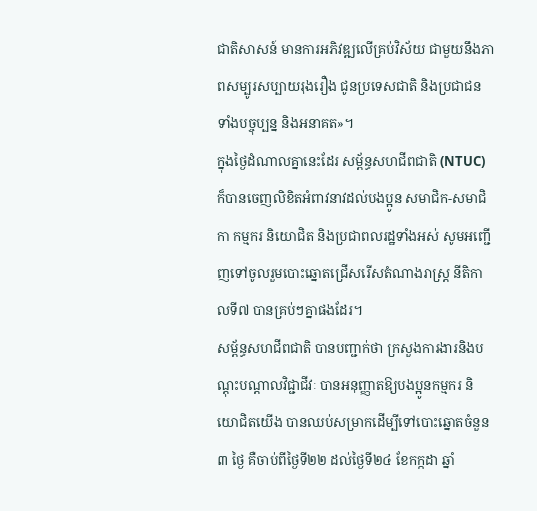ជាតិសាសន៍ មានការអភិវឌ្ឍលើគ្រប់វិស័យ ជាមួយនឹងភាពសម្បូរសប្បាយរុងរឿង ជូនប្រទេសជាតិ និងប្រជាជន ទាំងបច្ចុប្បន្ន និងអនាគត»។
ក្នុងថ្ងៃដំណាលគ្នានេះដែរ សម្ព័ន្ធសហជីពជាតិ (NTUC) ក៏បានចេញលិខិតអំពាវនាវដល់បងប្អូន សមាជិក-សមាជិកា កម្មករ និយោជិត និងប្រជាពលរដ្ឋទាំងអស់ សូមអញ្ជើញទៅចូលរួមបោះឆ្នោតជ្រើសរើសតំណាងរាស្ត្រ នីតិកាលទី៧ បានគ្រប់ៗគ្នាផងដែរ។
សម្ព័ន្ធសហជីពជាតិ បានបញ្ជាក់ថា ក្រសួងការងារនិងបណ្តុះបណ្តាលវិជ្ជាជីវៈ បានអនុញ្ញាតឱ្យបងប្អូនកម្មករ និយោជិតយើង បានឈប់សម្រាកដើម្បីទៅបោះឆ្នោតចំនួន ៣ ថ្ងៃ គឺចាប់ពីថ្ងៃទី២២ ដល់ថ្ងៃទី២៤ ខែកក្កដា ឆ្នាំ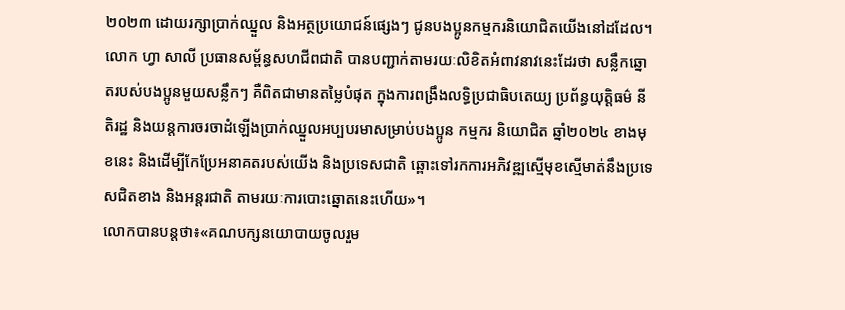២០២៣ ដោយរក្សាប្រាក់ឈ្នួល និងអត្ថប្រយោជន៍ផ្សេងៗ ជូនបងប្អូនកម្មករនិយោជិតយើងនៅដដែល។
លោក ហ្វា សាលី ប្រធានសម្ព័ន្ធសហជីពជាតិ បានបញ្ជាក់តាមរយៈលិខិតអំពាវនាវនេះដែរថា សន្លឹកឆ្នោតរបស់បងប្អូនមួយសន្លឹកៗ គឺពិតជាមានតម្លៃបំផុត ក្នុងការពង្រឹងលទ្ធិប្រជាធិបតេយ្យ ប្រព័ន្ធយុត្តិធម៌ នីតិរដ្ឋ និងយន្តការចរចាដំឡើងប្រាក់ឈ្នួលអប្បបរមាសម្រាប់បងប្អូន កម្មករ និយោជិត ឆ្នាំ២០២៤ ខាងមុខនេះ និងដើម្បីកែប្រែអនាគតរបស់យើង និងប្រទេសជាតិ ឆ្ពោះទៅរកការអភិវឌ្ឍស្មើមុខស្មើមាត់នឹងប្រទេសជិតខាង និងអន្តរជាតិ តាមរយៈការបោះឆ្នោតនេះហើយ»។
លោកបានបន្តថា៖«គណបក្សនយោបាយចូលរួម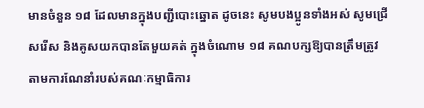មានចំនួន ១៨ ដែលមានក្នុងបញ្ជីបោះឆ្នោត ដូចនេះ សូមបងប្អូនទាំងអស់ សូមជ្រើសរើស និងគូសយកបានតែមួយគត់ ក្នុងចំណោម ១៨ គណបក្សឱ្យបានត្រឹមត្រូវតាមការណែនាំរបស់គណៈកម្មាធិការ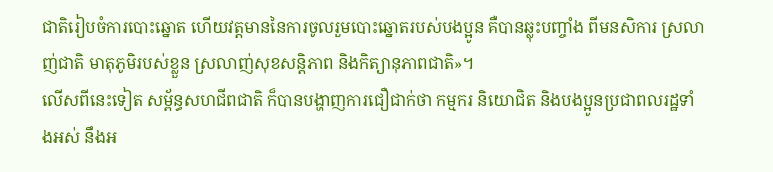ជាតិរៀបចំការបោះឆ្នោត ហើយវត្តមាននៃការចូលរួមបោះឆ្នោតរបស់បងប្អូន គឺបានឆ្លុះបញ្ចាំង ពីមនសិការ ស្រលាញ់ជាតិ មាតុភូមិរបស់ខ្លួន ស្រលាញ់សុខសន្តិភាព និងកិត្យានុភាពជាតិ»។
លើសពីនេះទៀត សម្ព័ន្ធសហជីពជាតិ ក៏បានបង្ហាញការជឿជាក់ថា កម្មករ និយោជិត និងបងប្អូនប្រជាពលរដ្ឋទាំងអស់ នឹងអ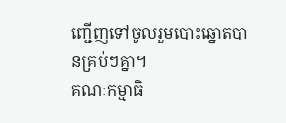ញ្ជើញទៅចូលរួមបោះឆ្នោតបានគ្រប់ៗគ្នា។
គណៈកម្មាធិ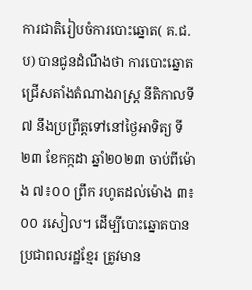ការជាតិរៀបចំការបោះឆ្នោត( គ.ជ.ប) បានជូនដំណឹងថា ការបោះឆ្នោតជ្រើសតាំងតំណាងរាស្ត្រ នីតិកាលទី៧ នឹងប្រព្រឹត្តទៅនៅថ្ងៃអាទិត្យ ទី២៣ ខែកក្កដា ឆ្នាំ២០២៣ ចាប់ពីម៉ោង ៧៖០០ ព្រឹក រហូតដល់ម៉ោង ៣៖០០ រសៀល។ ដើម្បីបោះឆ្នោតបាន ប្រជាពលរដ្ឋខ្មែរ ត្រូវមាន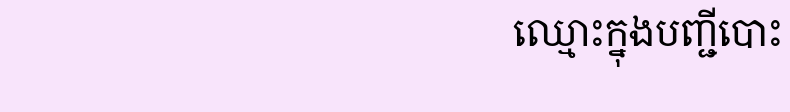ឈ្មោះក្នុងបញ្ជីបោះ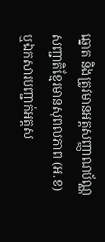ឆ្នោត និងត្រូវមានអត្តសញ្ញាណប័ណ្ណសញ្ជាតិខ្មែរមានសុពលភាព (អ.ខ) ឬឯកសារបញ្ជាក់អត្តស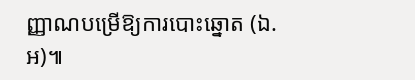ញ្ញាណបម្រើឱ្យការបោះឆ្នោត (ឯ.អ)៕